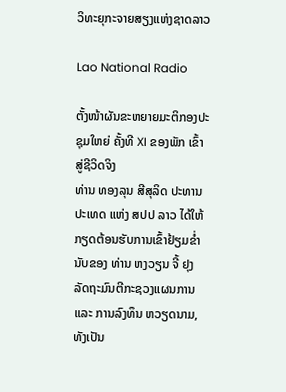ວິທະຍຸກະຈາຍສຽງແຫ່ງຊາດລາວ

Lao National Radio

ຕັ້ງໜ້າຜັນຂະຫຍາຍມະຕິກອງປະຊຸມໃຫຍ່ ຄັ້ງທີ XI ຂອງພັກ ເຂົ້າສູ່ຊີວິດຈິງ
ທ່ານ ທອງລຸນ ສີສຸລິດ ປະທານປະເທດ ແຫ່ງ ສປປ ລາວ ໄດ້ໃຫ້ກຽດຕ້ອນຮັບການເຂົ້າຢ້ຽມຂໍ່ານັບຂອງ ທ່ານ ຫງວຽນ ຈີ້ ຢຸງ ລັດຖະມົນຕີກະຊວງແຜນການ ແລະ ການລົງທຶນ ຫວຽດນາມ, ທັງເປັນ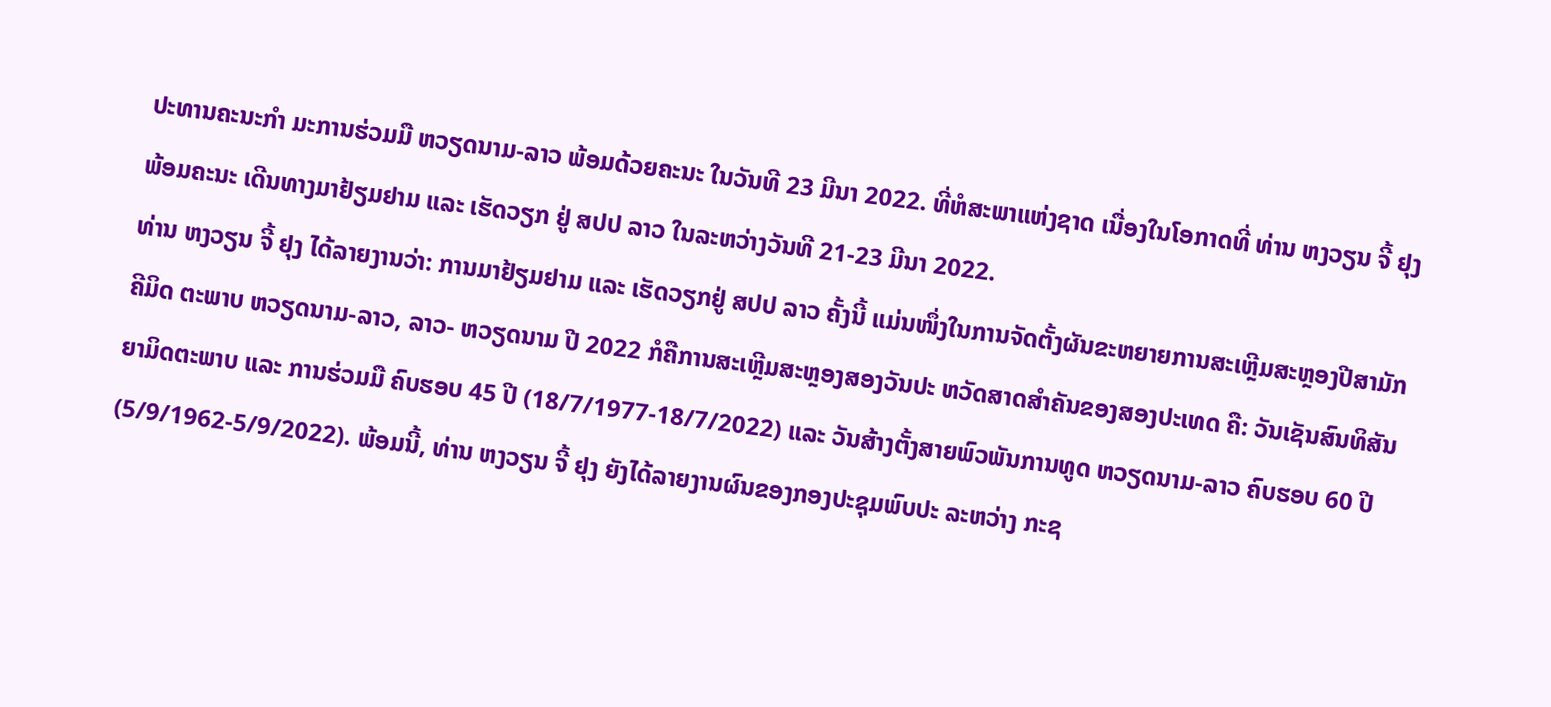ປະທານຄະນະກຳ ມະການຮ່ວມມື ຫວຽດນາມ-ລາວ ພ້ອມດ້ວຍຄະນະ ໃນວັນທີ 23 ມີນາ 2022. ທີ່ຫໍສະພາແຫ່ງຊາດ ເນື່ອງໃນໂອກາດທີ່ ທ່ານ ຫງວຽນ ຈີ້ ຢຸງ ພ້ອມຄະນະ ເດີນທາງມາຢ້ຽມຢາມ ແລະ ເຮັດວຽກ ຢູ່ ສປປ ລາວ ໃນລະຫວ່າງວັນທີ 21-23 ມີນາ 2022.
ທ່ານ ຫງວຽນ ຈີ້ ຢຸງ ໄດ້ລາຍງານວ່າ: ການມາຢ້ຽມຢາມ ແລະ ເຮັດວຽກຢູ່ ສປປ ລາວ ຄັ້ງນີ້ ແມ່ນໜຶ່ງໃນການຈັດຕັ້ງຜັນຂະຫຍາຍການສະເຫຼີມສະຫຼອງປີສາມັກຄີມິດ ຕະພາບ ຫວຽດນາມ-ລາວ, ລາວ- ຫວຽດນາມ ປີ 2022 ກໍຄືການສະເຫຼີມສະຫຼອງສອງວັນປະ ຫວັດສາດສຳຄັນຂອງສອງປະເທດ ຄື: ວັນເຊັນສົນທິສັນຍາມິດຕະພາບ ແລະ ການຮ່ວມມື ຄົບຮອບ 45 ປີ (18/7/1977-18/7/2022) ແລະ ວັນສ້າງຕັ້ງສາຍພົວພັນການທູດ ຫວຽດນາມ-ລາວ ຄົບຮອບ 60 ປີ (5/9/1962-5/9/2022). ພ້ອມນີ້, ທ່ານ ຫງວຽນ ຈີ້ ຢຸງ ຍັງໄດ້ລາຍງານຜົນຂອງກອງປະຊຸມພົບປະ ລະຫວ່າງ ກະຊ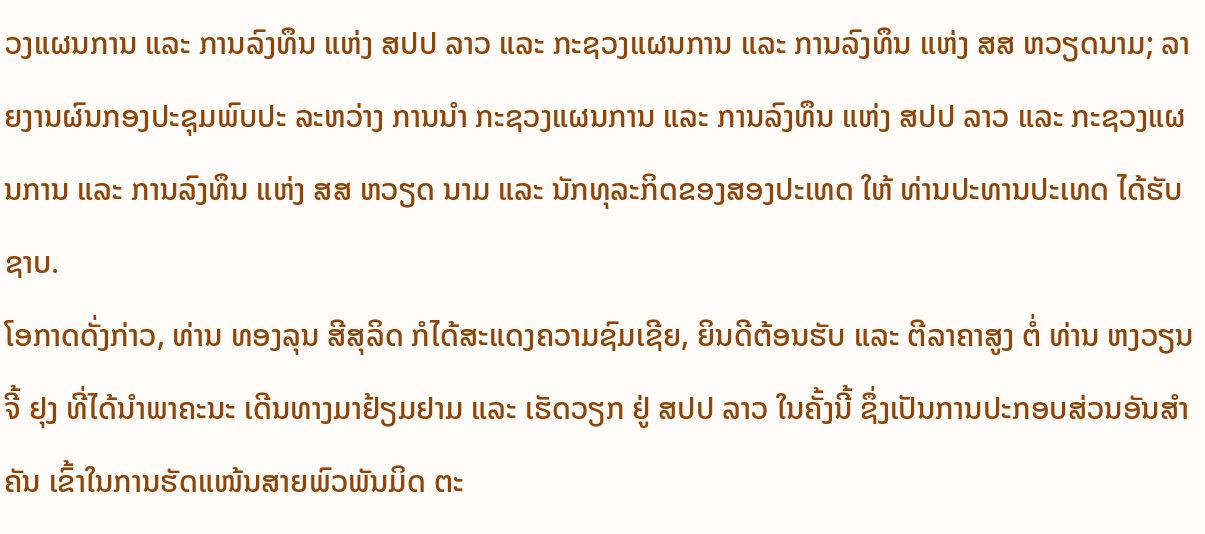ວງແຜນການ ແລະ ການລົງທຶນ ແຫ່ງ ສປປ ລາວ ແລະ ກະຊວງແຜນການ ແລະ ການລົງທຶນ ແຫ່ງ ສສ ຫວຽດນາມ; ລາຍງານຜົນກອງປະຊຸມພົບປະ ລະຫວ່າງ ການນຳ ກະຊວງແຜນການ ແລະ ການລົງທຶນ ແຫ່ງ ສປປ ລາວ ແລະ ກະຊວງແຜນການ ແລະ ການລົງທຶນ ແຫ່ງ ສສ ຫວຽດ ນາມ ແລະ ນັກທຸລະກິດຂອງສອງປະເທດ ໃຫ້ ທ່ານປະທານປະເທດ ໄດ້ຮັບຊາບ.
ໂອກາດດັ່ງກ່າວ, ທ່ານ ທອງລຸນ ສີສຸລິດ ກໍໄດ້ສະແດງຄວາມຊົມເຊີຍ, ຍິນດີຕ້ອນຮັບ ແລະ ຕີລາຄາສູງ ຕໍ່ ທ່ານ ຫງວຽນ ຈີ້ ຢຸງ ທີ່ໄດ້ນຳພາຄະນະ ເດີນທາງມາຢ້ຽມຢາມ ແລະ ເຮັດວຽກ ຢູ່ ສປປ ລາວ ໃນຄັ້ງນີ້ ຊຶ່ງເປັນການປະກອບສ່ວນອັນສຳຄັນ ເຂົ້າໃນການຮັດແໜ້ນສາຍພົວພັນມິດ ຕະ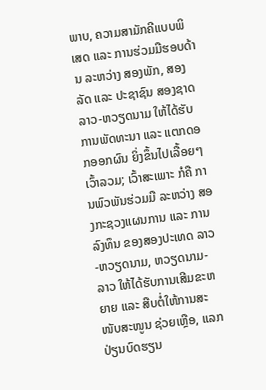ພາບ, ຄວາມສາມັກຄີແບບພິເສດ ແລະ ການຮ່ວມມືຮອບດ້ານ ລະຫວ່າງ ສອງພັກ, ສອງລັດ ແລະ ປະຊາຊົນ ສອງຊາດ ລາວ-ຫວຽດນາມ ໃຫ້ໄດ້ຮັບການພັດທະນາ ແລະ ແຕກດອກອອກຜົນ ຍິ່ງຂຶ້ນໄປເລື້ອຍໆ ເວົ້າລວມ; ເວົ້າສະເພາະ ກໍຄື ການພົວພັນຮ່ວມມື ລະຫວ່າງ ສອງກະຊວງແຜນການ ແລະ ການລົງທຶນ ຂອງສອງປະເທດ ລາວ-ຫວຽດນາມ, ຫວຽດນາມ-ລາວ ໃຫ້ໄດ້ຮັບການເສີມຂະຫຍາຍ ແລະ ສືບຕໍ່ໃຫ້ການສະໜັບສະໜູນ ຊ່ວຍເຫຼືອ, ແລກປ່ຽນບົດຮຽນ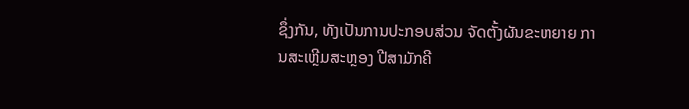ຊຶ່ງກັນ, ທັງເປັນການປະກອບສ່ວນ ຈັດຕັ້ງຜັນຂະຫຍາຍ ການສະເຫຼີມສະຫຼອງ ປີສາມັກຄີ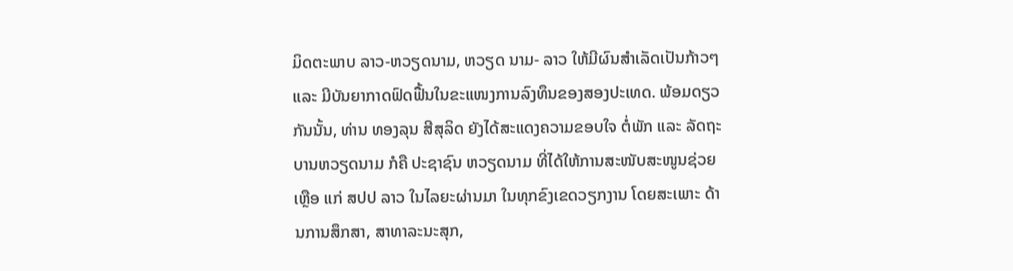ມິດຕະພາບ ລາວ-ຫວຽດນາມ, ຫວຽດ ນາມ- ລາວ ໃຫ້ມີຜົນສຳເລັດເປັນກ້າວໆ ແລະ ມີບັນຍາກາດຟົດຟື້ນໃນຂະແໜງການລົງທຶນຂອງສອງປະເທດ. ພ້ອມດຽວກັນນັ້ນ, ທ່ານ ທອງລຸນ ສີສຸລິດ ຍັງໄດ້ສະແດງຄວາມຂອບໃຈ ຕໍ່ພັກ ແລະ ລັດຖະບານຫວຽດນາມ ກໍຄື ປະຊາຊົນ ຫວຽດນາມ ທີ່ໄດ້ໃຫ້ການສະໜັບສະໜູນຊ່ວຍ ເຫຼືອ ແກ່ ສປປ ລາວ ໃນໄລຍະຜ່ານມາ ໃນທຸກຂົງເຂດວຽກງານ ໂດຍສະເພາະ ດ້ານການສຶກສາ, ສາທາລະນະສຸກ,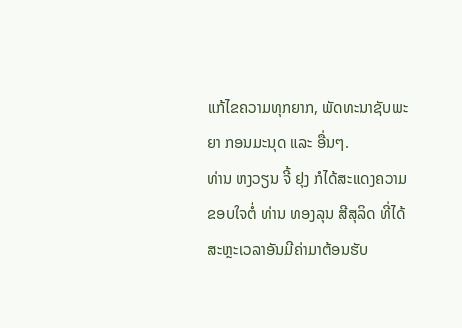ແກ້ໄຂຄວາມທຸກຍາກ, ພັດທະນາຊັບພະຍາ ກອນມະນຸດ ແລະ ອື່ນໆ.
ທ່ານ ຫງວຽນ ຈີ້ ຢຸງ ກໍໄດ້ສະແດງຄວາມຂອບໃຈຕໍ່ ທ່ານ ທອງລຸນ ສີສຸລິດ ທີ່ໄດ້ສະຫຼະເວລາອັນມີຄ່າມາຕ້ອນຮັບ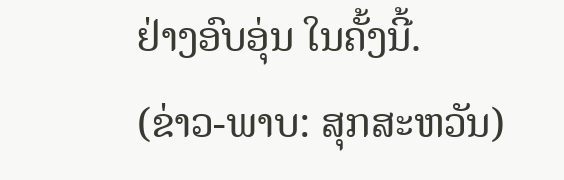ຢ່າງອົບອຸ່ນ ໃນຄັ້ງນີ້.
(ຂ່າວ-ພາບ: ສຸກສະຫວັນ)